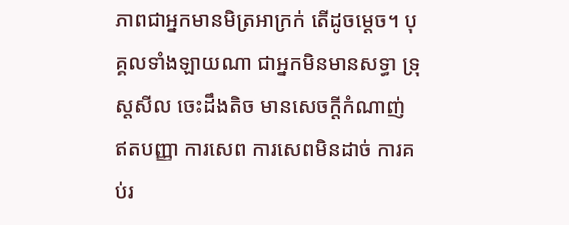ភាពជាអ្នកមានមិត្រអាក្រក់ តើដូចម្ដេច។ បុគ្គលទាំងឡាយណា ជាអ្នកមិនមានសទ្ធា ទ្រុស្តសីល ចេះដឹងតិច មានសេចក្ដីកំណាញ់ ឥតបញ្ញា ការសេព ការសេពមិនដាច់ ការគប់រ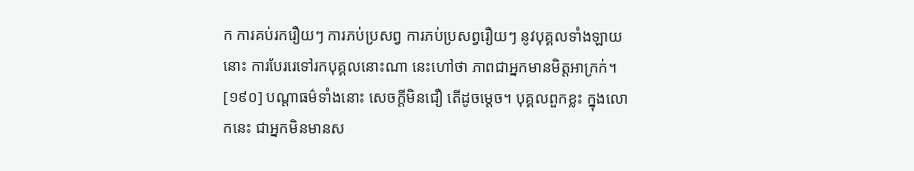ក ការគប់រករឿយៗ ការភប់ប្រសព្វ ការភប់ប្រសព្វរឿយៗ នូវបុគ្គលទាំងឡាយនោះ ការបែររេទៅរកបុគ្គលនោះណា នេះហៅថា ភាពជាអ្នកមានមិត្តអាក្រក់។
[១៩០] បណ្តាធម៌ទាំងនោះ សេចក្ដីមិនជឿ តើដូចម្ដេច។ បុគ្គលពួកខ្លះ ក្នុងលោកនេះ ជាអ្នកមិនមានស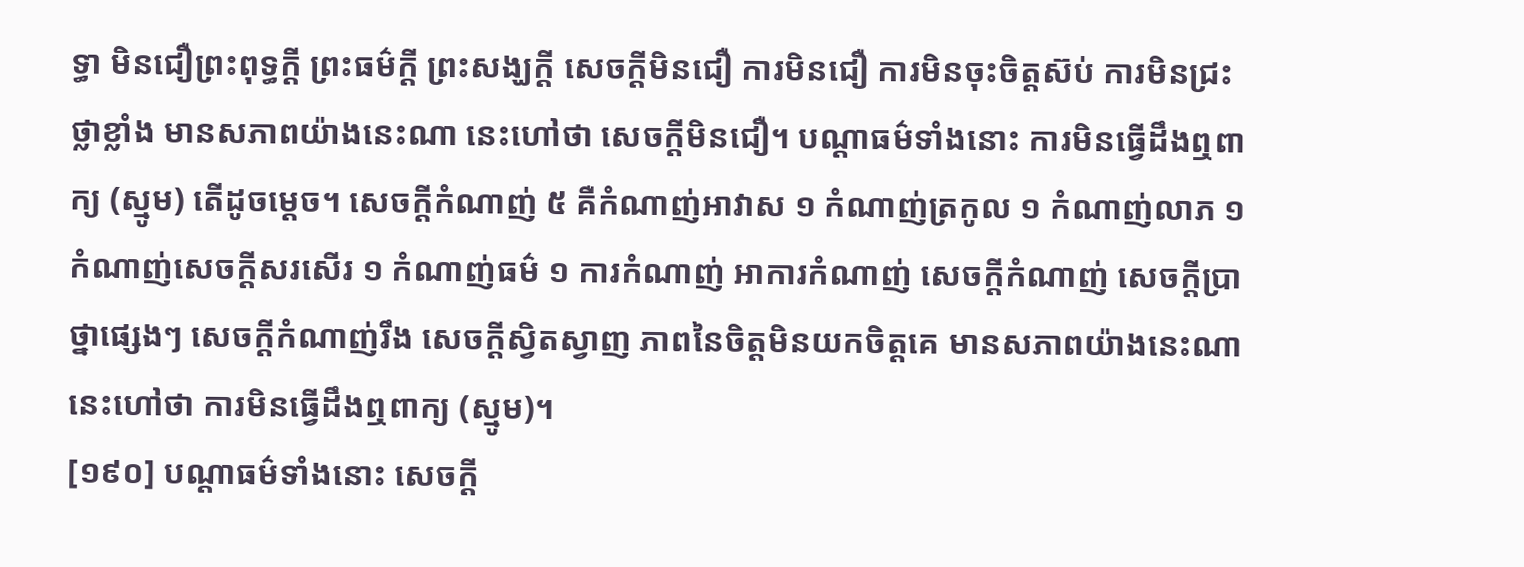ទ្ធា មិនជឿព្រះពុទ្ធក្ដី ព្រះធម៌ក្ដី ព្រះសង្ឃក្ដី សេចក្ដីមិនជឿ ការមិនជឿ ការមិនចុះចិត្តស៊ប់ ការមិនជ្រះថ្លាខ្លាំង មានសភាពយ៉ាងនេះណា នេះហៅថា សេចក្ដីមិនជឿ។ បណ្ដាធម៌ទាំងនោះ ការមិនធ្វើដឹងឮពាក្យ (ស្មូម) តើដូចម្ដេច។ សេចក្ដីកំណាញ់ ៥ គឺកំណាញ់អាវាស ១ កំណាញ់ត្រកូល ១ កំណាញ់លាភ ១ កំណាញ់សេចក្ដីសរសើរ ១ កំណាញ់ធម៌ ១ ការកំណាញ់ អាការកំណាញ់ សេចក្ដីកំណាញ់ សេចក្ដីប្រាថ្នាផ្សេងៗ សេចក្ដីកំណាញ់រឹង សេចក្ដីស្វិតស្វាញ ភាពនៃចិត្តមិនយកចិត្តគេ មានសភាពយ៉ាងនេះណា នេះហៅថា ការមិនធ្វើដឹងឮពាក្យ (ស្មូម)។
[១៩០] បណ្តាធម៌ទាំងនោះ សេចក្ដី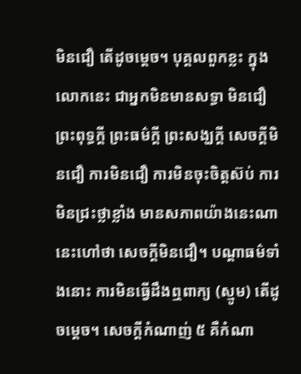មិនជឿ តើដូចម្ដេច។ បុគ្គលពួកខ្លះ ក្នុងលោកនេះ ជាអ្នកមិនមានសទ្ធា មិនជឿព្រះពុទ្ធក្ដី ព្រះធម៌ក្ដី ព្រះសង្ឃក្ដី សេចក្ដីមិនជឿ ការមិនជឿ ការមិនចុះចិត្តស៊ប់ ការមិនជ្រះថ្លាខ្លាំង មានសភាពយ៉ាងនេះណា នេះហៅថា សេចក្ដីមិនជឿ។ បណ្ដាធម៌ទាំងនោះ ការមិនធ្វើដឹងឮពាក្យ (ស្មូម) តើដូចម្ដេច។ សេចក្ដីកំណាញ់ ៥ គឺកំណា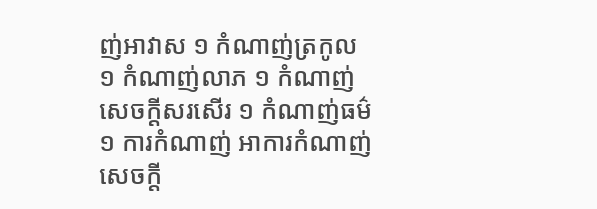ញ់អាវាស ១ កំណាញ់ត្រកូល ១ កំណាញ់លាភ ១ កំណាញ់សេចក្ដីសរសើរ ១ កំណាញ់ធម៌ ១ ការកំណាញ់ អាការកំណាញ់ សេចក្ដី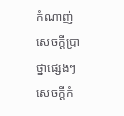កំណាញ់ សេចក្ដីប្រាថ្នាផ្សេងៗ សេចក្ដីកំ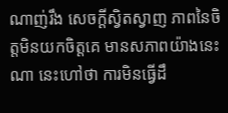ណាញ់រឹង សេចក្ដីស្វិតស្វាញ ភាពនៃចិត្តមិនយកចិត្តគេ មានសភាពយ៉ាងនេះណា នេះហៅថា ការមិនធ្វើដឹ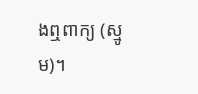ងឮពាក្យ (ស្មូម)។